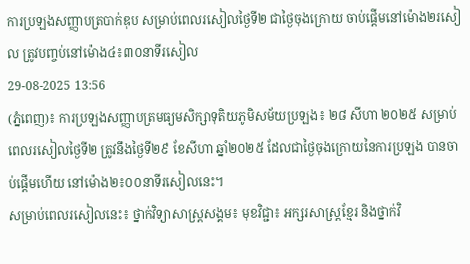ការប្រឡងសញ្ញាបត្របាក់ឌុប សម្រាប់ពេលរសៀលថ្ងៃទី២ ជាថ្ងៃចុងក្រោយ ចាប់ផ្តើមនៅម៉ោង២រសៀល ត្រូវបញ្ចប់នៅម៉ោង៤៖៣០នាទីរសៀល
29-08-2025 13:56
(ភ្នំពេញ)៖ ការប្រឡងសញ្ញាបត្រមធ្យមសិក្សាទុតិយភូមិសម័យប្រឡង៖ ២៨ សីហា ២០២៥ សម្រាប់ពេលរសៀលថ្ងៃទី២ ត្រូវនឹងថ្ងៃទី២៩ ខែសីហា ឆ្នាំ២០២៥ ដែលជាថ្ងៃចុងក្រោយនៃការប្រឡង បានចាប់ផ្តើមហើយ នៅម៉ោង២៖០០នាទីរសៀលនេះ។
សម្រាប់ពេលរសៀលនេះ៖ ថ្នាក់វិទ្យាសាស្ត្រសង្គម៖ មុខវិជ្ជា៖ អក្សរសាស្ត្រខ្មែរ និងថ្នាក់វិ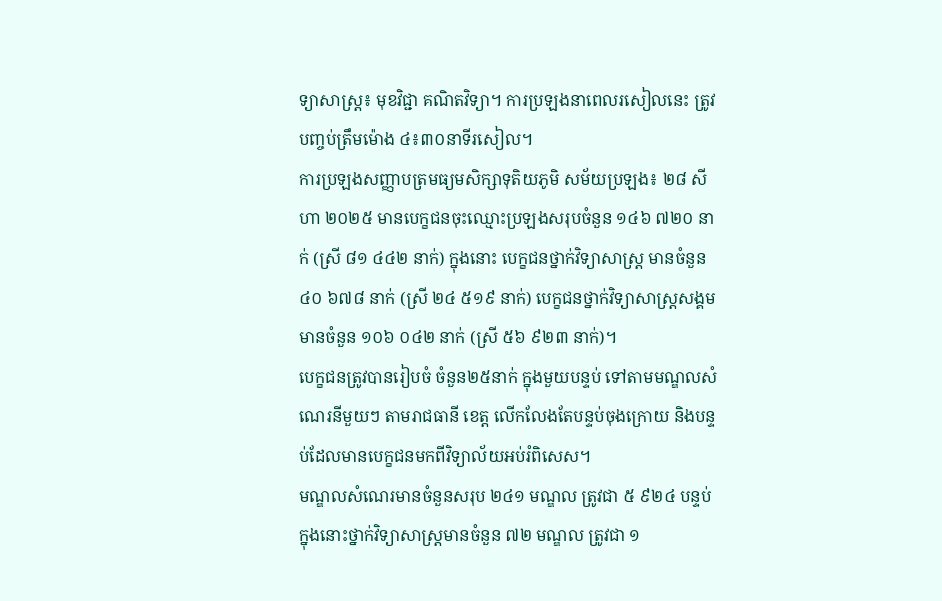ទ្យាសាស្ត្រ៖ មុខវិជ្ជា គណិតវិទ្យា។ ការប្រឡងនាពេលរសៀលនេះ ត្រូវបញ្ចប់ត្រឹមម៉ោង ៤៖៣០នាទីរសៀល។
ការប្រឡងសញ្ញាបត្រមធ្យមសិក្សាទុតិយភូមិ សម័យប្រឡង៖ ២៨ សីហា ២០២៥ មានបេក្ខជនចុះឈ្មោះប្រឡងសរុបចំនួន ១៤៦ ៧២០ នាក់ (ស្រី ៨១ ៤៤២ នាក់) ក្នុងនោះ បេក្ខជនថ្នាក់វិទ្យាសាស្ត្រ មានចំនួន ៤០ ៦៧៨ នាក់ (ស្រី ២៤ ៥១៩ នាក់) បេក្ខជនថ្នាក់វិទ្យាសាស្ត្រសង្គមមានចំនួន ១០៦ ០៤២ នាក់ (ស្រី ៥៦ ៩២៣ នាក់)។
បេក្ខជនត្រូវបានរៀបចំ ចំនួន២៥នាក់ ក្នុងមួយបន្ទប់ ទៅតាមមណ្ឌលសំណេរនីមួយៗ តាមរាជធានី ខេត្ត លើកលែងតែបន្ទប់ចុងក្រោយ និងបន្ទប់ដែលមានបេក្ខជនមកពីវិទ្យាល័យអប់រំពិសេស។
មណ្ឌលសំណេរមានចំនួនសរុប ២៤១ មណ្ឌល ត្រូវជា ៥ ៩២៤ បន្ទប់ ក្នុងនោះថ្នាក់វិទ្យាសាស្ត្រមានចំនួន ៧២ មណ្ឌល ត្រូវជា ១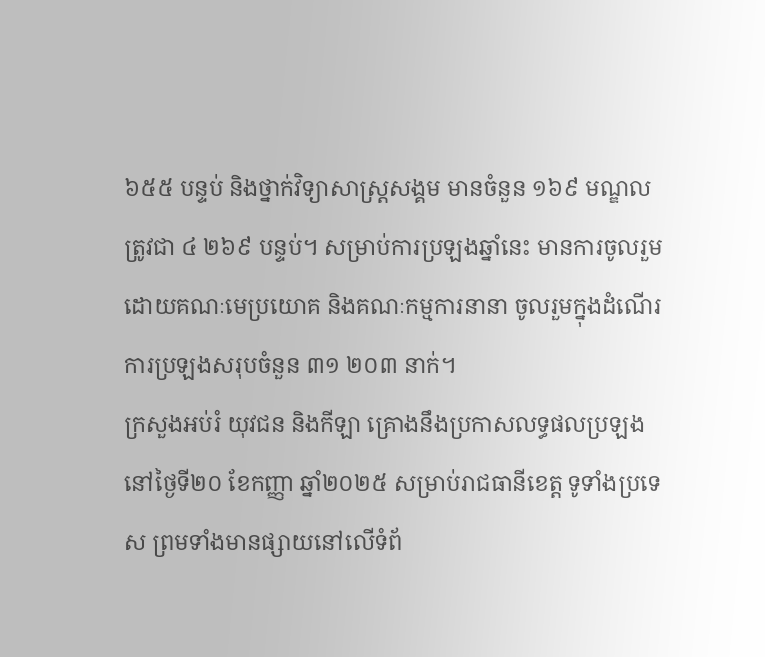៦៥៥ បន្ទប់ និងថ្នាក់វិទ្យាសាស្ត្រសង្គម មានចំនួន ១៦៩ មណ្ឌល ត្រូវជា ៤ ២៦៩ បន្ទប់។ សម្រាប់ការប្រឡងឆ្នាំនេះ មានការចូលរួមដោយគណៈមេប្រយោគ និងគណៈកម្មការនានា ចូលរួមក្នុងដំណើរការប្រឡងសរុបចំនួន ៣១ ២០៣ នាក់។
ក្រសួងអប់រំ យុវជន និងកីឡា គ្រោងនឹងប្រកាសលទ្ធផលប្រឡងនៅថ្ងៃទី២០ ខែកញ្ញា ឆ្នាំ២០២៥ សម្រាប់រាជធានីខេត្ត ទូទាំងប្រទេស ព្រមទាំងមានផ្សាយនៅលើទំព័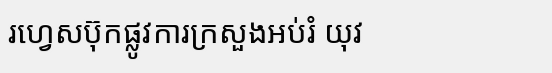រហ្វេសប៊ុកផ្លូវការក្រសួងអប់រំ យុវ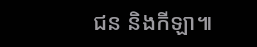ជន និងកីឡា៕